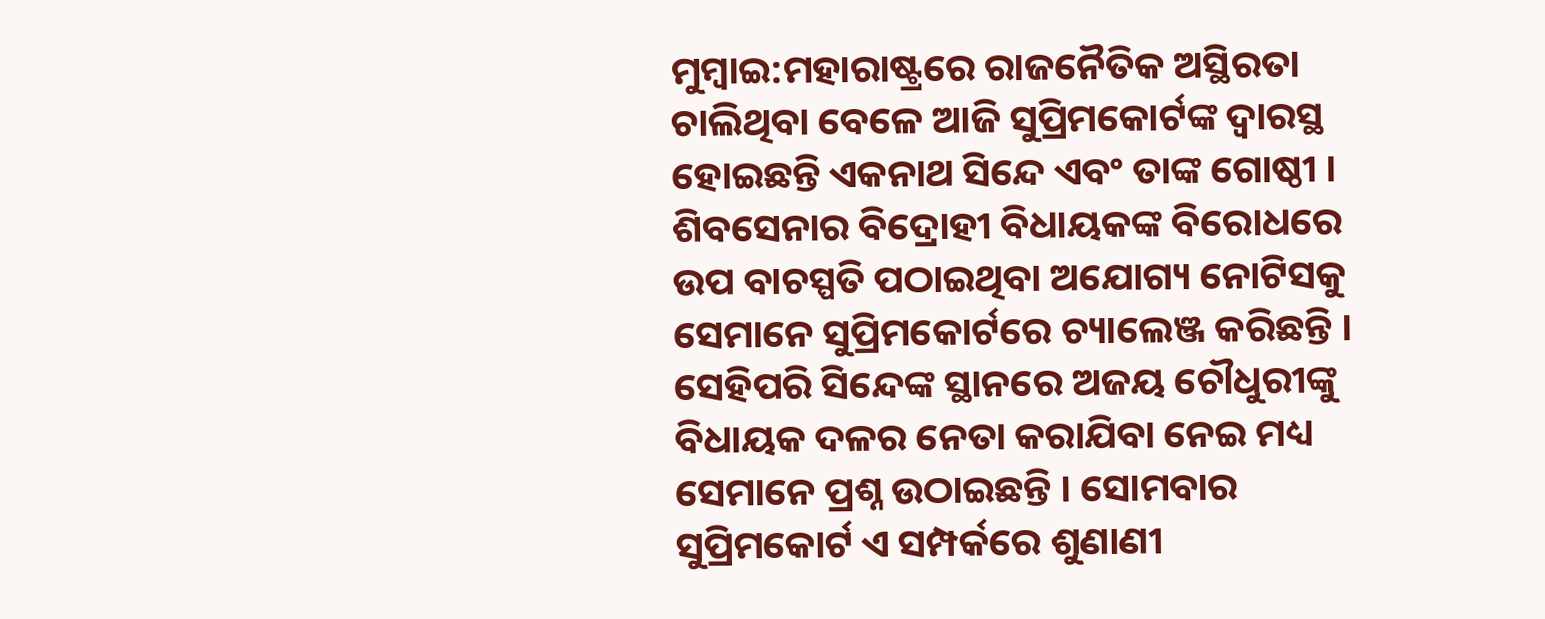ମୁମ୍ବାଇ:ମହାରାଷ୍ଟ୍ରରେ ରାଜନୈତିକ ଅସ୍ଥିରତା ଚାଲିଥିବା ବେଳେ ଆଜି ସୁପ୍ରିମକୋର୍ଟଙ୍କ ଦ୍ୱାରସ୍ଥ ହୋଇଛନ୍ତି ଏକନାଥ ସିନ୍ଦେ ଏବଂ ତାଙ୍କ ଗୋଷ୍ଠୀ । ଶିବସେନାର ବିଦ୍ରୋହୀ ବିଧାୟକଙ୍କ ବିରୋଧରେ ଉପ ବାଚସ୍ପତି ପଠାଇଥିବା ଅଯୋଗ୍ୟ ନୋଟିସକୁ ସେମାନେ ସୁପ୍ରିମକୋର୍ଟରେ ଚ୍ୟାଲେଞ୍ଜ କରିଛନ୍ତି । ସେହିପରି ସିନ୍ଦେଙ୍କ ସ୍ଥାନରେ ଅଜୟ ଚୌଧୁରୀଙ୍କୁ ବିଧାୟକ ଦଳର ନେତା କରାଯିବା ନେଇ ମଧ୍ୟ ସେମାନେ ପ୍ରଶ୍ନ ଉଠାଇଛନ୍ତି । ସୋମବାର ସୁପ୍ରିମକୋର୍ଟ ଏ ସମ୍ପର୍କରେ ଶୁଣାଣୀ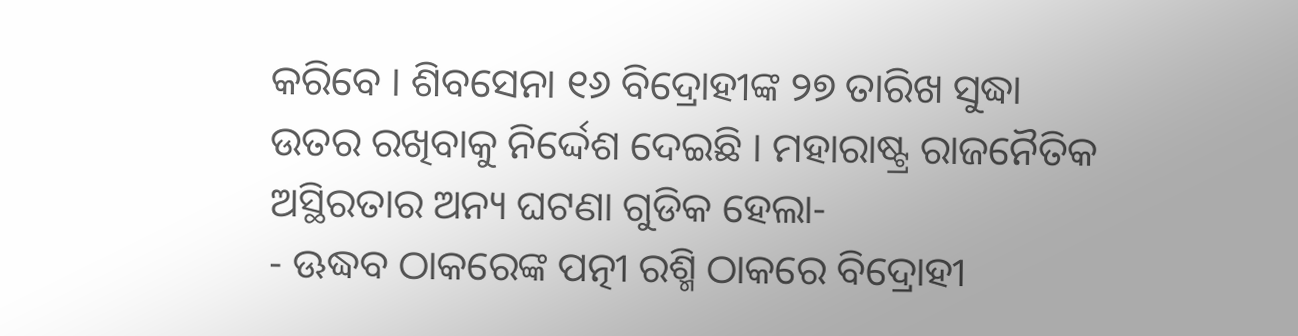କରିବେ । ଶିବସେନା ୧୬ ବିଦ୍ରୋହୀଙ୍କ ୨୭ ତାରିଖ ସୁଦ୍ଧା ଉତର ରଖିବାକୁ ନିର୍ଦ୍ଦେଶ ଦେଇଛି । ମହାରାଷ୍ଟ୍ର ରାଜନୈତିକ ଅସ୍ଥିରତାର ଅନ୍ୟ ଘଟଣା ଗୁଡିକ ହେଲା-
- ଊଦ୍ଧବ ଠାକରେଙ୍କ ପତ୍ନୀ ରଶ୍ମି ଠାକରେ ବିଦ୍ରୋହୀ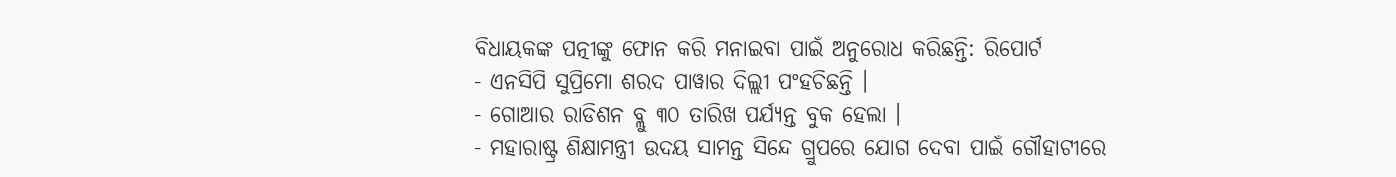ବିଧାୟକଙ୍କ ପତ୍ନୀଙ୍କୁ ଫୋନ କରି ମନାଇବା ପାଇଁ ଅନୁରୋଧ କରିଛନ୍ତି: ରିପୋର୍ଟ
- ଏନସିପି ସୁପ୍ରିମୋ ଶରଦ ପାୱାର ଦିଲ୍ଲୀ ପଂହଚିଛନ୍ତି ।
- ଗୋଆର ରାଡିଶନ ବ୍ଲୁ ୩୦ ତାରିଖ ପର୍ଯ୍ୟନ୍ତ ବୁକ ହେଲା ।
- ମହାରାଷ୍ଟ୍ର ଶିକ୍ଷାମନ୍ତ୍ରୀ ଉଦୟ ସାମନ୍ତ ସିନ୍ଦେ ଗ୍ରୁପରେ ଯୋଗ ଦେବା ପାଇଁ ଗୌହାଟୀରେ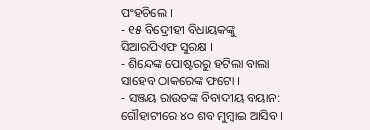ପଂହଚିଲେ ।
- ୧୫ ବିଦ୍ରେୀହୀ ବିଧାୟକଙ୍କୁ ସିଆରପିଏଫ ସୁରକ୍ଷ ।
- ଶିନ୍ଦେଙ୍କ ପୋଷ୍ଟରରୁ ହଟିଲା ବାଲା ସାହେବ ଠାକରେଙ୍କ ଫଟୋ ।
- ସଞ୍ଜୟ ରାଉତଙ୍କ ବିବାଦୀୟ ବୟାନ: ଗୌହାଟୀରେ ୪୦ ଶବ ମୁମ୍ବାଇ ଆସିବ ।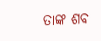ତାଙ୍କ ଶବ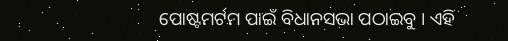ପୋଷ୍ଟମର୍ଟମ ପାଇଁ ବିଧାନସଭା ପଠାଇବୁ । ଏହି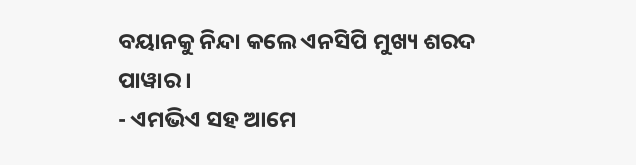ବୟାନକୁ ନିନ୍ଦା କଲେ ଏନସିପି ମୁଖ୍ୟ ଶରଦ ପାୱାର ।
- ଏମଭିଏ ସହ ଆମେ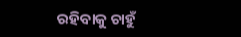ରହିବାକୁ ଚାହୁଁ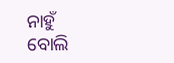ନାହୁଁ ବୋଲି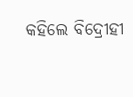କହିଲେ ବିଦ୍ରେୀହୀ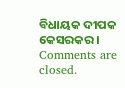ବିଧାୟକ ଦୀପକ କେସରକର ।
Comments are closed.